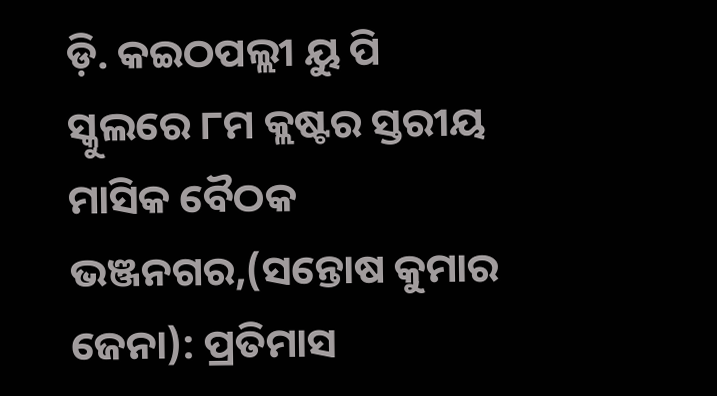ଡ଼ି. କଇଠପଲ୍ଲୀ ୟୁ ପି ସ୍କୁଲରେ ୮ମ କ୍ଲଷ୍ଟର ସ୍ତରୀୟ ମାସିକ ବୈଠକ
ଭଞ୍ଜନଗର,(ସନ୍ତୋଷ କୁମାର ଜେନା): ପ୍ରତିମାସ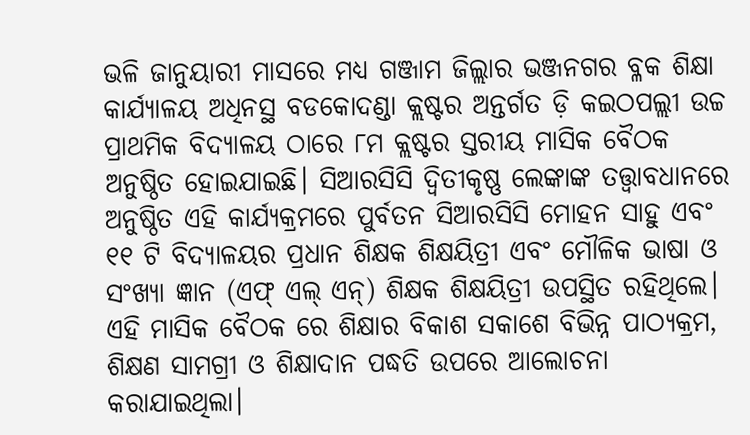ଭଳି ଜାନୁୟାରୀ ମାସରେ ମଧ୍ୟ ଗଞ୍ଜାମ ଜିଲ୍ଲାର ଭଞ୍ଜନଗର ବ୍ଳକ ଶିକ୍ଷା କାର୍ଯ୍ୟାଳୟ ଅଧିନସ୍ଥ ବଡକୋଦଣ୍ଡା କ୍ଲଷ୍ଟର ଅନ୍ତର୍ଗତ ଡ଼ି କଇଠପଲ୍ଲୀ ଉଚ୍ଚ ପ୍ରାଥମିକ ବିଦ୍ୟାଳୟ ଠାରେ ୮ମ କ୍ଲଷ୍ଟର ସ୍ତରୀୟ ମାସିକ ବୈଠକ ଅନୁଷ୍ଠିତ ହୋଇଯାଇଛି। ସିଆରସିସି ଦ୍ଵିତୀକୃଷ୍ଣ ଲେଙ୍କାଙ୍କ ତତ୍ତ୍ୱାବଧାନରେ ଅନୁଷ୍ଠିତ ଏହି କାର୍ଯ୍ୟକ୍ରମରେ ପୁର୍ବତନ ସିଆରସିସି ମୋହନ ସାହୁ ଏବଂ ୧୧ ଟି ବିଦ୍ୟାଳୟର ପ୍ରଧାନ ଶିକ୍ଷକ ଶିକ୍ଷୟିତ୍ରୀ ଏବଂ ମୌଳିକ ଭାଷା ଓ ସଂଖ୍ୟା ଜ୍ଞାନ (ଏଫ୍ ଏଲ୍ ଏନ୍) ଶିକ୍ଷକ ଶିକ୍ଷୟିତ୍ରୀ ଉପସ୍ଥିତ ରହିଥିଲେ। ଏହି ମାସିକ ବୈଠକ ରେ ଶିକ୍ଷାର ବିକାଶ ସକାଶେ ବିଭିନ୍ନ ପାଠ୍ୟକ୍ରମ, ଶିକ୍ଷଣ ସାମଗ୍ରୀ ଓ ଶିକ୍ଷାଦାନ ପଦ୍ଧତି ଉପରେ ଆଲୋଚନା କରାଯାଇଥିଲା।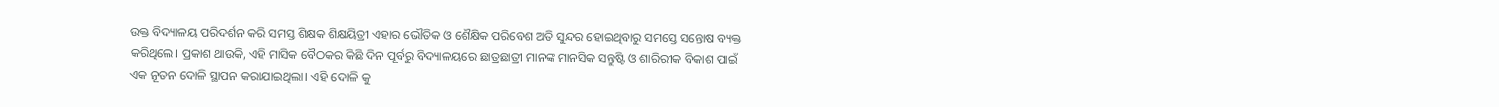ଉକ୍ତ ବିଦ୍ୟାଳୟ ପରିଦର୍ଶନ କରି ସମସ୍ତ ଶିକ୍ଷକ ଶିକ୍ଷୟିତ୍ରୀ ଏହାର ଭୌତିକ ଓ ଶୈକ୍ଷିକ ପରିବେଶ ଅତି ସୁନ୍ଦର ହୋଇଥିବାରୁ ସମସ୍ତେ ସନ୍ତୋଷ ବ୍ୟକ୍ତ କରିଥିଲେ। ପ୍ରକାଶ ଥାଉକି, ଏହି ମାସିକ ବୈଠକର କିଛି ଦିନ ପୂର୍ବରୁ ବିଦ୍ୟାଳୟରେ ଛାତ୍ରଛାତ୍ରୀ ମାନଙ୍କ ମାନସିକ ସନ୍ତୁଷ୍ଟି ଓ ଶାରିରୀକ ବିକାଶ ପାଇଁ ଏକ ନୂତନ ଦୋଳି ସ୍ଥାପନ କରାଯାଇଥିଲା। ଏହି ଦୋଳି କୁ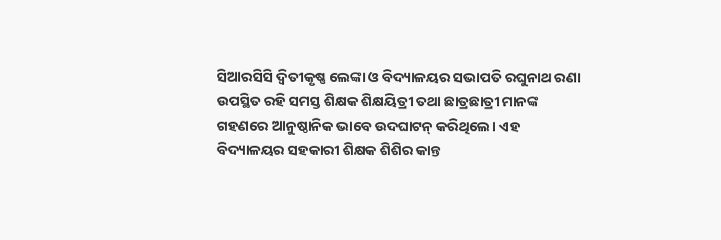ସିଆରସିସି ଦ୍ଵିତୀକୃଷ୍ଣ ଲେଙ୍କା ଓ ବିଦ୍ୟାଳୟର ସଭାପତି ରଘୁନାଥ ରଣା ଉପସ୍ଥିତ ରହି ସମସ୍ତ ଶିକ୍ଷକ ଶିକ୍ଷୟିତ୍ରୀ ତଥା ଛାତ୍ରଛାତ୍ରୀ ମାନଙ୍କ ଗହଣରେ ଆନୁଷ୍ଠାନିକ ଭାବେ ଉଦଘାଟନ୍ କରିଥିଲେ। ଏହ ବିଦ୍ୟାଳୟର ସହକାରୀ ଶିକ୍ଷକ ଶିଶିର କାନ୍ତ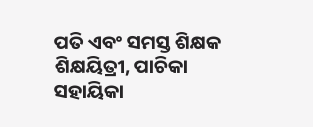ପତି ଏବଂ ସମସ୍ତ ଶିକ୍ଷକ ଶିକ୍ଷୟିତ୍ରୀ, ପାଚିକା ସହାୟିକା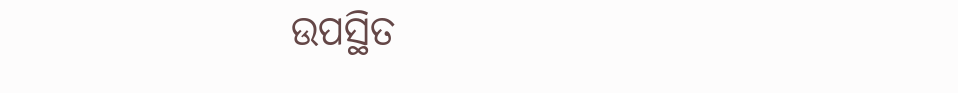ଉପସ୍ଥିତ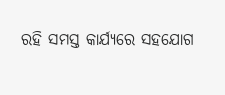ରହି ସମସ୍ତ କାର୍ଯ୍ୟରେ ସହଯୋଗ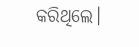କରିଥିଲେ।